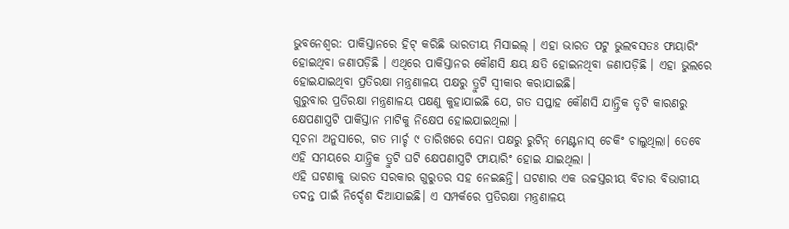ଭୁବନେଶ୍ୱର: ପାକିସ୍ତାନରେ ହିଟ୍ କରିଛି ଭାରତୀୟ ମିସାଇଲ୍ । ଏହା ଭାରତ ପଟୁ ଭୁଲବସତଃ ଫାୟାରିଂ ହୋଇଥିବା ଜଣାପଡ଼ିଛି । ଏଥିରେ ପାକିସ୍ତାନର କୌଣସି କ୍ଷୟ କ୍ଷତି ହୋଇନଥିବା ଜଣାପଡ଼ିଛି । ଏହା ଭୁଲରେ ହୋଇଯାଇଥିବା ପ୍ରତିରକ୍ଷା ମନ୍ତ୍ରଣାଳୟ ପକ୍ଷରୁ ତ୍ରୁଟି ସ୍ୱୀକାର କରାଯାଇଛି।
ଗୁରୁବାର ପ୍ରତିରକ୍ଷା ମନ୍ତ୍ରଣାଳୟ ପକ୍ଷଣୁ କୁହାଯାଇଛି ଯେ, ଗତ ସପ୍ତାହ କୌଣସି ଯାନ୍ତ୍ରିକ ତୃଟି କାରଣରୁ କ୍ଷେପଣାସ୍ତ୍ରଟି ପାକିସ୍ତାନ ମାଟିକୁ ନିକ୍ଷେପ ହୋଇଯାଇଥିଲା ।
ସୂଚନା ଅନୁସାରେ, ଗତ ମାର୍ଚ୍ଚ ୯ ତାରିଖରେ ସେନା ପକ୍ଷରୁ ରୁଟିନ୍ ମେଣ୍ଟନାସ୍ ଚେକିଂ ଚାଲୁଥିଲା। ତେବେ ଏହି ସମୟରେ ଯାନ୍ତ୍ରିକ ତ୍ରୁଟି ଘଟି କ୍ଷେପଣାସ୍ତ୍ରଟି ଫାୟାରିଂ ହୋଇ ଯାଇଥିଲା ।
ଏହି ଘଟଣାକୁ ଭାରତ ସରକାର ଗୁରୁତର ସହ ନେଇଛନ୍ତି। ଘଟଣାର ଏକ ଉଚ୍ଚସ୍ତରୀୟ ବିଚାର ବିଭାଗୀୟ ତଦନ୍ତ ପାଇଁ ନିର୍ଦ୍ଦେଶ ଦିଆଯାଇଛି। ଏ ସମ୍ପର୍କରେ ପ୍ରତିରକ୍ଷା ମନ୍ତ୍ରଣାଳୟ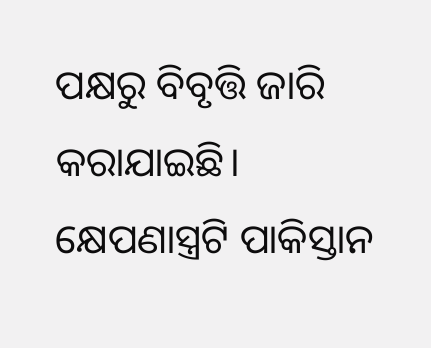ପକ୍ଷରୁ ବିବୃତ୍ତି ଜାରି କରାଯାଇଛି। କ୍ଷେପଣାସ୍ତ୍ରଟି ପାକିସ୍ତାନ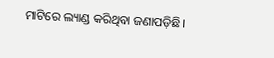ମାଟିରେ ଲ୍ୟାଣ୍ଡ କରିଥିବା ଜଣାପଡ଼ିଛି।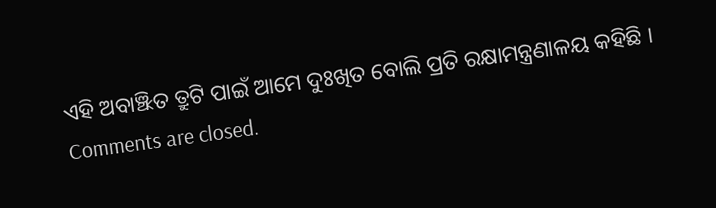ଏହି ଅବାଞ୍ଝିତ ତ୍ରୁଟି ପାଇଁ ଆମେ ଦୁଃଖିତ ବୋଲି ପ୍ରତି ରକ୍ଷାମନ୍ତ୍ରଣାଳୟ କହିଛି ।
Comments are closed.